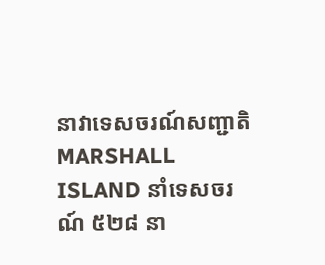នាវាទេសចរណ៍សញ្ជាតិ MARSHALL ISLAND នាំទេសចរណ៍ ៥២៨ នា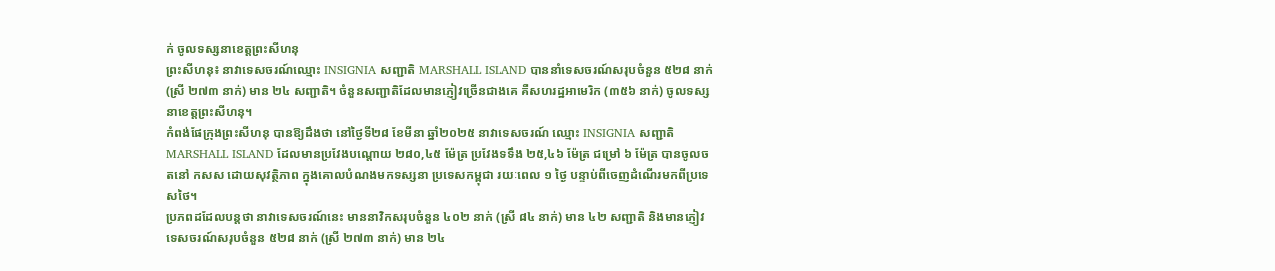ក់ ចូលទស្សនាខេត្តព្រះសីហនុ
ព្រះសីហនុ៖ នាវាទេសចរណ៍ឈ្មោះ INSIGNIA សញ្ជាតិ MARSHALL ISLAND បាននាំទេសចរណ៍សរុបចំនួន ៥២៨ នាក់ (ស្រី ២៧៣ នាក់) មាន ២៤ សញ្ជាតិ។ ចំនួនសញ្ជាតិដែលមានភ្ញៀវច្រើនជាងគេ គឺសហរដ្ឋអាមេរិក (៣៥៦ នាក់) ចូលទស្សនាខេត្តព្រះសីហនុ។
កំពង់ផែក្រុងព្រះសីហនុ បានឱ្យដឹងថា នៅថ្ងៃទី២៨ ខែមីនា ឆ្នាំ២០២៥ នាវាទេសចរណ៍ ឈ្មោះ INSIGNIA សញ្ជាតិ MARSHALL ISLAND ដែលមានប្រវែងបណ្តោយ ២៨០,៤៥ ម៉ែត្រ ប្រវែងទទឹង ២៥,៤៦ ម៉ែត្រ ជម្រៅ ៦ ម៉ែត្រ បានចូលចតនៅ កសស ដោយសុវត្ថិភាព ក្នុងគោលបំណងមកទស្សនា ប្រទេសកម្ពុជា រយៈពេល ១ ថ្ងៃ បន្ទាប់ពីចេញដំណើរមកពីប្រទេសថៃ។
ប្រភពដដែលបន្តថា នាវាទេសចរណ៍នេះ មាននាវិកសរុបចំនួន ៤០២ នាក់ (ស្រី ៨៤ នាក់) មាន ៤២ សញ្ជាតិ និងមានភ្ញៀវទេសចរណ៍សរុបចំនួន ៥២៨ នាក់ (ស្រី ២៧៣ នាក់) មាន ២៤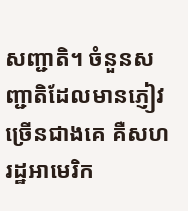សញ្ជាតិ។ ចំនួនសញ្ជាតិដែលមានភ្ញៀវច្រើនជាងគេ គឺសហរដ្ឋអាមេរិក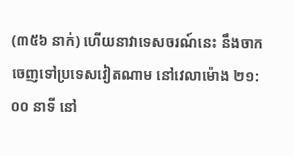(៣៥៦ នាក់) ហើយនាវាទេសចរណ៍នេះ នឹងចាកចេញទៅប្រទេសវៀតណាម នៅវេលាម៉ោង ២១:០០ នាទី នៅ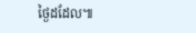ថ្ងៃដដែល៕